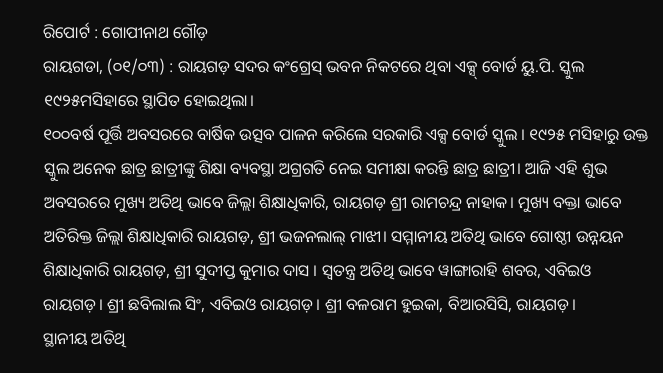ରିପୋର୍ଟ : ଗୋପୀନାଥ ଗୌଡ଼
ରାୟଗଡା, (୦୧/୦୩) : ରାୟଗଡ଼ ସଦର କଂଗ୍ରେସ୍ ଭବନ ନିକଟରେ ଥିବା ଏକ୍ସ୍ ବୋର୍ଡ ୟୁ.ପି. ସ୍କୁଲ ୧୯୨୫ମସିହାରେ ସ୍ଥାପିତ ହୋଇଥିଲା।
୧୦୦ବର୍ଷ ପୂର୍ତ୍ତି ଅବସରରେ ବାର୍ଷିକ ଉତ୍ସବ ପାଳନ କରିଲେ ସରକାରି ଏକ୍ସ ବୋର୍ଡ ସ୍କୁଲ । ୧୯୨୫ ମସିହାରୁ ଉକ୍ତ ସ୍କୁଲ ଅନେକ ଛାତ୍ର ଛାତ୍ରୀଙ୍କୁ ଶିକ୍ଷା ବ୍ୟବସ୍ଥା ଅଗ୍ରଗତି ନେଇ ସମୀକ୍ଷା କରନ୍ତି ଛାତ୍ର ଛାତ୍ରୀ। ଆଜି ଏହି ଶୁଭ ଅବସରରେ ମୁଖ୍ୟ ଅତିଥି ଭାବେ ଜିଲ୍ଲା ଶିକ୍ଷାଧିକାରି, ରାୟଗଡ଼ ଶ୍ରୀ ରାମଚନ୍ଦ୍ର ନାହାକ। ମୁଖ୍ୟ ବକ୍ତା ଭାବେ ଅତିରିକ୍ତ ଜିଲ୍ଲା ଶିକ୍ଷାଧିକାରି ରାୟଗଡ଼, ଶ୍ରୀ ଭଜନଲାଲ୍ ମାଝୀ। ସମ୍ମାନୀୟ ଅତିଥି ଭାବେ ଗୋଷ୍ଠୀ ଉନ୍ନୟନ ଶିକ୍ଷାଧିକାରି ରାୟଗଡ଼, ଶ୍ରୀ ସୁଦୀପ୍ତ କୁମାର ଦାସ । ସ୍ଵତନ୍ତ୍ର ଅତିଥି ଭାବେ ୱାଙ୍ଗାରାହି ଶବର, ଏବିଇଓ ରାୟଗଡ଼। ଶ୍ରୀ ଛବିଲାଲ ସିଂ, ଏବିଇଓ ରାୟଗଡ଼। ଶ୍ରୀ ବଳରାମ ହୁଇକା, ବିଆରସିସି, ରାୟଗଡ଼।
ସ୍ଥାନୀୟ ଅତିଥି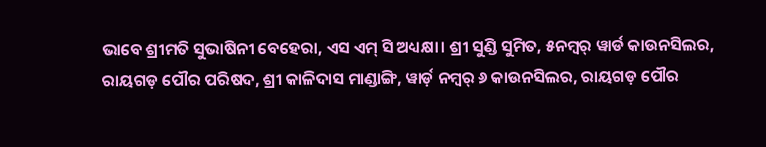ଭାବେ ଶ୍ରୀମତି ସୁଭାଷିନୀ ବେହେରା, ଏସ ଏମ୍ ସି ଅଧ୍ୟକ୍ଷା। ଶ୍ରୀ ସୁଣ୍ଡି ସୁମିତ, ୫ନମ୍ୱର୍ ୱାର୍ଡ କାଉନସିଲର, ରାୟଗଡ଼ ପୌର ପରିଷଦ, ଶ୍ରୀ କାଳିଦାସ ମାଣ୍ଡାଙ୍ଗି, ୱାର୍ଡ଼ ନମ୍ୱର୍ ୬ କାଉନସିଲର, ରାୟଗଡ଼ ପୌର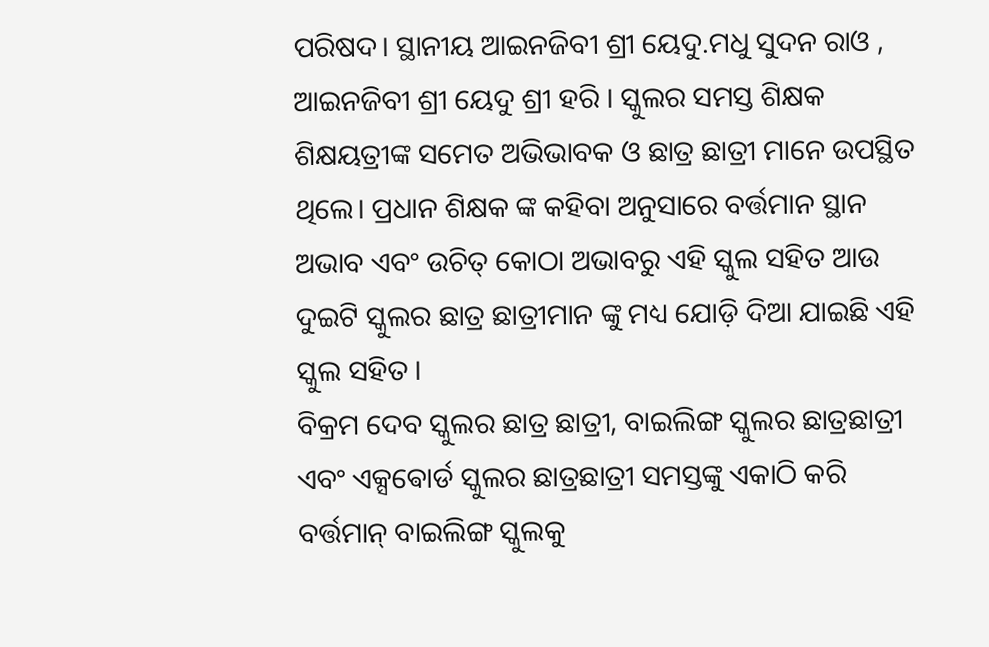ପରିଷଦ। ସ୍ଥାନୀୟ ଆଇନଜିବୀ ଶ୍ରୀ ୟେଦୁ.ମଧୁ ସୁଦନ ରାଓ , ଆଇନଜିବୀ ଶ୍ରୀ ୟେଦୁ ଶ୍ରୀ ହରି । ସ୍କୁଲର ସମସ୍ତ ଶିକ୍ଷକ ଶିକ୍ଷୟତ୍ରୀଙ୍କ ସମେତ ଅଭିଭାବକ ଓ ଛାତ୍ର ଛାତ୍ରୀ ମାନେ ଉପସ୍ଥିତ ଥିଲେ। ପ୍ରଧାନ ଶିକ୍ଷକ ଙ୍କ କହିବା ଅନୁସାରେ ବର୍ତ୍ତମାନ ସ୍ଥାନ ଅଭାବ ଏବଂ ଉଚିତ୍ କୋଠା ଅଭାବରୁ ଏହି ସ୍କୁଲ ସହିତ ଆଉ ଦୁଇଟି ସ୍କୁଲର ଛାତ୍ର ଛାତ୍ରୀମାନ ଙ୍କୁ ମଧ୍ୟ ଯୋଡ଼ି ଦିଆ ଯାଇଛି ଏହି ସ୍କୁଲ ସହିତ ।
ବିକ୍ରମ ଦେବ ସ୍କୁଲର ଛାତ୍ର ଛାତ୍ରୀ, ବାଇଲିଙ୍ଗ ସ୍କୁଲର ଛାତ୍ରଛାତ୍ରୀ ଏବଂ ଏକ୍ସଵୋର୍ଡ ସ୍କୁଲର ଛାତ୍ରଛାତ୍ରୀ ସମସ୍ତଙ୍କୁ ଏକାଠି କରି ବର୍ତ୍ତମାନ୍ ବାଇଲିଙ୍ଗ ସ୍କୁଲକୁ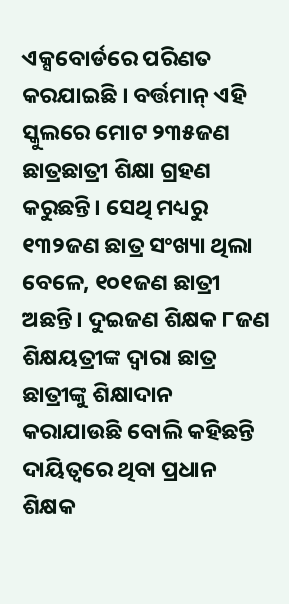ଏକ୍ସବୋର୍ଡରେ ପରିଣତ କରଯାଇଛି । ବର୍ତ୍ତମାନ୍ ଏହି ସ୍କୁଲରେ ମୋଟ ୨୩୫ଜଣ ଛାତ୍ରଛାତ୍ରୀ ଶିକ୍ଷା ଗ୍ରହଣ କରୁଛନ୍ତି। ସେଥି ମଧ୍ୟରୁ ୧୩୨ଜଣ ଛାତ୍ର ସଂଖ୍ୟା ଥିଲା ବେଳେ, ୧୦୧ଜଣ ଛାତ୍ରୀ ଅଛନ୍ତି। ଦୁଇଜଣ ଶିକ୍ଷକ ୮ଜଣ ଶିକ୍ଷୟତ୍ରୀଙ୍କ ଦ୍ଵାରା ଛାତ୍ର ଛାତ୍ରୀଙ୍କୁ ଶିକ୍ଷାଦାନ କରାଯାଉଛି ବୋଲି କହିଛନ୍ତି ଦାୟିତ୍ୱରେ ଥିବା ପ୍ରଧାନ ଶିକ୍ଷକ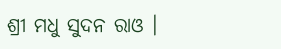ଶ୍ରୀ ମଧୁ ସୁଦନ ରାଓ ।